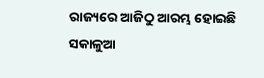ରାଜ୍ୟରେ ଆଜିଠୁ ଆରମ୍ଭ ହୋଇଛି ସକାଳୁଆ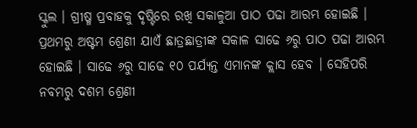ସ୍କୁଲ । ଗ୍ରୀଷ୍ମ ପ୍ରବାହକୁ ଦୃଷ୍ଟିରେ ରଖି ସକାଳୁଆ ପାଠ ପଢା ଆରମ୍ଭ ହୋଇଛି । ପ୍ରଥମରୁ ଅଷ୍ଟମ ଶ୍ରେଣୀ ଯାଏଁ ଛାତ୍ରଛାତ୍ରୀଙ୍କ ସକାଳ ସାଢେ ୬ରୁ ପାଠ ପଢା ଆରମ୍ଭ ହୋଇଛି । ସାଢେ ୬ରୁ ସାଢେ ୧୦ ପର୍ଯ୍ୟନ୍ତ ଏମାନଙ୍କ କ୍ଲାସ ହେବ । ସେହିପରି ନବମରୁ ଦଶମ ଶ୍ରେଣୀ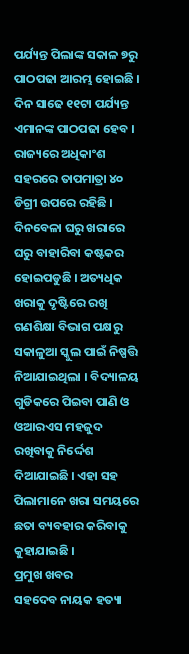ପର୍ଯ୍ୟନ୍ତ ପିଲାଙ୍କ ସକାଳ ୭ରୁ ପାଠପଢା ଆରମ୍ଭ ହୋଇଛି । ଦିନ ସାଢେ ୧୧ଟା ପର୍ଯ୍ୟନ୍ତ ଏମାନଙ୍କ ପାଠପଢା ହେବ । ରାଜ୍ୟରେ ଅଧିକାଂଶ ସହରରେ ତାପମାତ୍ରା ୪୦ ଡିଗ୍ରୀ ଉପରେ ରହିଛି । ଦିନବେଳା ଘରୁ ଖରାରେ ଘରୁ ବାହାରିବା କଷ୍ଟକର ହୋଇପଡୁଛି । ଅତ୍ୟଧିକ ଖରାକୁ ଦୃଷ୍ଟିରେ ରଖି ଗଣଶିକ୍ଷା ବିଭାଗ ପକ୍ଷରୁ ସକାଳୁଆ ସ୍କୁଲ ପାଇଁ ନିଷ୍ପତ୍ତି ନିଆଯାଇଥିଲା । ବିଦ୍ୟାଳୟ ଗୁଡିକରେ ପିଇବା ପାଣି ଓ ଓଆରଏସ ମହଜୁଦ ରଖିବାକୁ ନିର୍ଦ୍ଦେଶ ଦିଆଯାଇଛି । ଏହା ସହ ପିଲାମାନେ ଖରା ସମୟରେ ଛତା ବ୍ୟବହାର କରିବାକୁ କୁହାଯାଇଛି ।
ପ୍ରମୁଖ ଖବର
ସହଦେବ ନାୟକ ହତ୍ୟା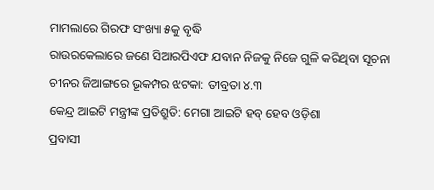ମାମଲାରେ ଗିରଫ ସଂଖ୍ୟା ୫କୁ ବୃଦ୍ଧି
ରାଉରକେଲାରେ ଜଣେ ସିଆରପିଏଫ ଯବାନ ନିଜକୁ ନିଜେ ଗୁଳି କରିଥିବା ସୂଚନା
ଚୀନର ଜିଆଙ୍ଗରେ ଭୂକମ୍ପର ଝଟକା: ତୀବ୍ରତା ୪.୩
କେନ୍ଦ୍ର ଆଇଟି ମନ୍ତ୍ରୀଙ୍କ ପ୍ରତିଶ୍ରୁତି: ମେଗା ଆଇଟି ହବ୍ ହେବ ଓଡ଼ିଶା
ପ୍ରବାସୀ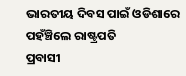ଭାରତୀୟ ଦିବସ ପାଇଁ ଓଡିଶାରେ ପହଁଞ୍ଚିଲେ ରାଷ୍ଟ୍ରପତି
ପ୍ରବାସୀ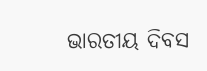ଭାରତୀୟ ଦିବସ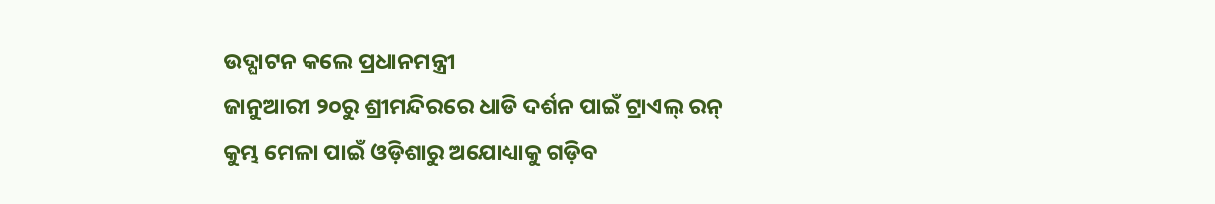ଉଦ୍ଘାଟନ କଲେ ପ୍ରଧାନମନ୍ତ୍ରୀ
ଜାନୁଆରୀ ୨୦ରୁ ଶ୍ରୀମନ୍ଦିରରେ ଧାଡି ଦର୍ଶନ ପାଇଁ ଟ୍ରାଏଲ୍ ରନ୍
କୁମ୍ଭ ମେଳା ପାଇଁ ଓଡ଼ିଶାରୁ ଅଯୋଧ୍ୟାକୁ ଗଡ଼ିବ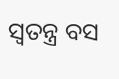ସ୍ୱତନ୍ତ୍ର ବସ